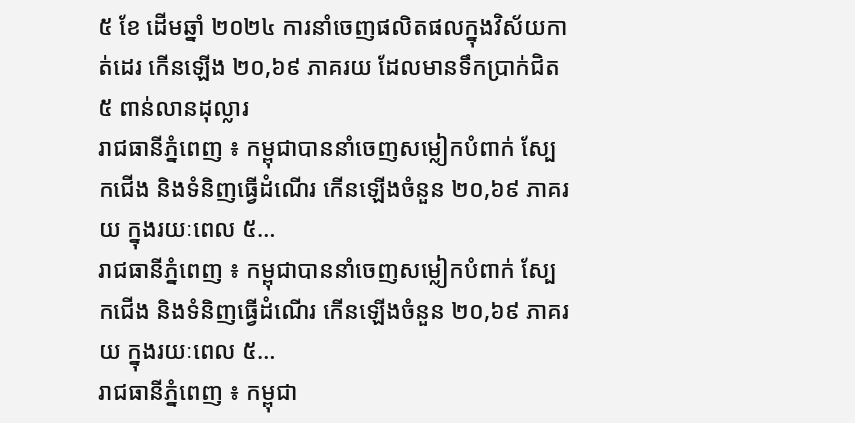៥ ខែ ដើមឆ្នាំ ២០២៤ ការនាំចេញផលិតផលក្នុងវិស័យកាត់ដេរ កើនឡើង ២០,៦៩ ភាគរយ ដែលមានទឹកប្រាក់ជិត ៥ ពាន់លានដុល្លារ
រាជធានីភ្នំពេញ ៖ កម្ពុជាបាននាំចេញសម្លៀកបំពាក់ ស្បែកជើង និងទំនិញធ្វើដំណើរ កើនឡើងចំនួន ២០,៦៩ ភាគរយ ក្នុងរយៈពេល ៥…
រាជធានីភ្នំពេញ ៖ កម្ពុជាបាននាំចេញសម្លៀកបំពាក់ ស្បែកជើង និងទំនិញធ្វើដំណើរ កើនឡើងចំនួន ២០,៦៩ ភាគរយ ក្នុងរយៈពេល ៥…
រាជធានីភ្នំពេញ ៖ កម្ពុជា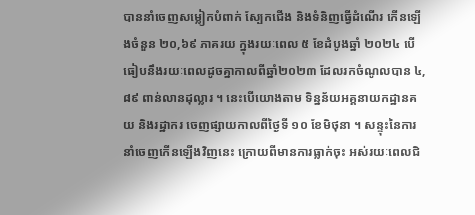បាននាំចេញសម្លៀកបំពាក់ ស្បែកជើង និងទំនិញធ្វើដំណើរ កើនឡើងចំនួន ២០,៦៩ ភាគរយ ក្នុងរយៈពេល ៥ ខែដំបូងឆ្នាំ ២០២៤ បើធៀបនឹងរយៈពេលដូចគ្នាកាលពីឆ្នាំ២០២៣ ដែលរកចំណូលបាន ៤,៨៩ ពាន់លានដុល្លារ ។ នេះបើយោងតាម ទិន្នន័យអគ្គនាយកដ្ឋានគយ និងរដ្ឋាករ ចេញផ្សាយកាលពីថ្ងៃទី ១០ ខែមិថុនា ។ សន្ទុះនៃការនាំចេញកើនឡើងវិញនេះ ក្រោយពីមានការធ្លាក់ចុះ អស់រយៈពេលជិ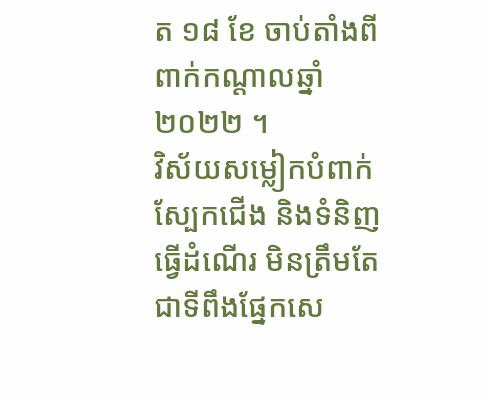ត ១៨ ខែ ចាប់តាំងពីពាក់កណ្តាលឆ្នាំ ២០២២ ។
វិស័យសម្លៀកបំពាក់ ស្បែកជើង និងទំនិញធ្វើដំណើរ មិនត្រឹមតែជាទីពឹងផ្នែកសេ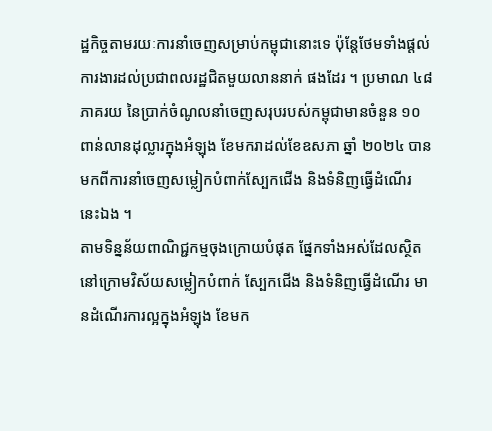ដ្ឋកិច្ចតាមរយៈការនាំចេញសម្រាប់កម្ពុជានោះទេ ប៉ុន្តែថែមទាំងផ្តល់ការងារដល់ប្រជាពលរដ្ឋជិតមួយលាននាក់ ផងដែរ ។ ប្រមាណ ៤៨ ភាគរយ នៃប្រាក់ចំណូលនាំចេញសរុបរបស់កម្ពុជាមានចំនួន ១០ ពាន់លានដុល្លារក្នុងអំឡុង ខែមករាដល់ខែឧសភា ឆ្នាំ ២០២៤ បានមកពីការនាំចេញសម្លៀកបំពាក់ស្បែកជើង និងទំនិញធ្វើដំណើរ នេះឯង ។
តាមទិន្នន័យពាណិជ្ជកម្មចុងក្រោយបំផុត ផ្នែកទាំងអស់ដែលស្ថិតនៅក្រោមវិស័យសម្លៀកបំពាក់ ស្បែកជើង និងទំនិញធ្វើដំណើរ មានដំណើរការល្អក្នុងអំឡុង ខែមក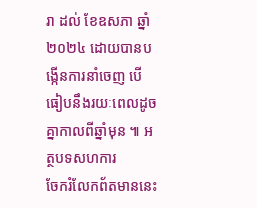រា ដល់ ខែឧសភា ឆ្នាំ ២០២៤ ដោយបានបង្កើនការនាំចេញ បើធៀបនឹងរយៈពេលដូចគ្នាកាលពីឆ្នាំមុន ៕ អត្ថបទសហការ
ចែករំលែកព័តមាននេះ